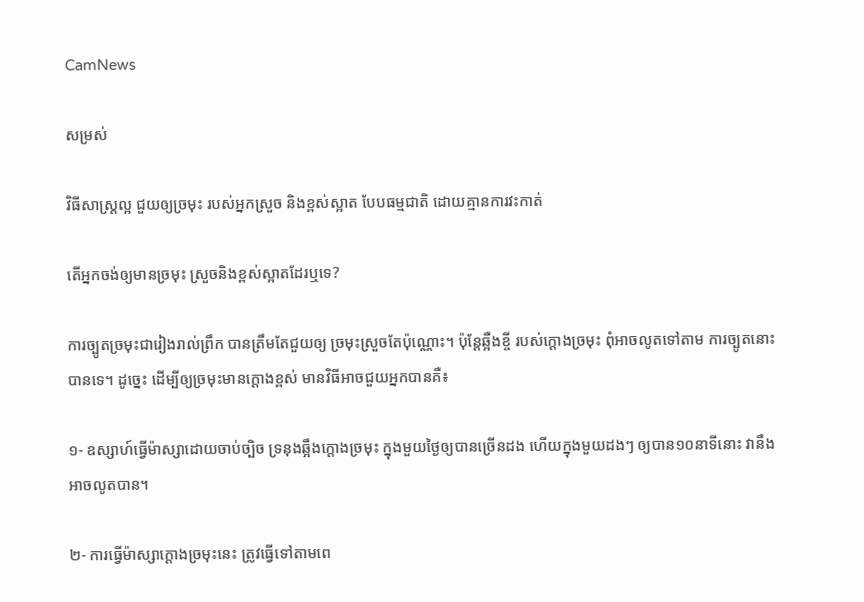CamNews

សម្រស់

វិធីសាស្រ្តល្អ ជួយឲ្យច្រមុះ របស់អ្នកស្រួច និងខ្ពស់ស្អាត បែបធម្មជាតិ ដោយគ្មានការវះកាត់

តើអ្នកចង់ឲ្យមានច្រមុះ ស្រួចនិងខ្ពស់ស្អាតដែរឬទេ?

ការច្បូតច្រមុះជារៀងរាល់ព្រឹក បានត្រឹមតែជួយឲ្យ ច្រមុះស្រួចតែប៉ុណ្ណោះ។ ប៉ុន្តែឆ្អឺងខ្ចី របស់ក្តោងច្រមុះ ពុំអាចលូតទៅតាម ការច្បូតនោះបានទេ។ ដូច្នេះ ដើម្បីឲ្យច្រមុះមានក្តោងខ្ពស់ មានវិធីអាចជួយអ្នកបានគឺ៖

១- ឧស្សាហ៍ធ្វើម៉ាស្សាដោយចាប់ច្បិច ទ្រនុងឆ្អឹងក្តោងច្រមុះ ក្នុងមួយថ្ងៃឲ្យបានច្រើនដង ហើយក្នុងមួយដងៗ ឲ្យបាន១០នាទីនោះ វានឹងអាចលូតបាន។

២- ការធ្វើម៉ាស្សាក្តោងច្រមុះនេះ ត្រូវធ្វើទៅតាមពេ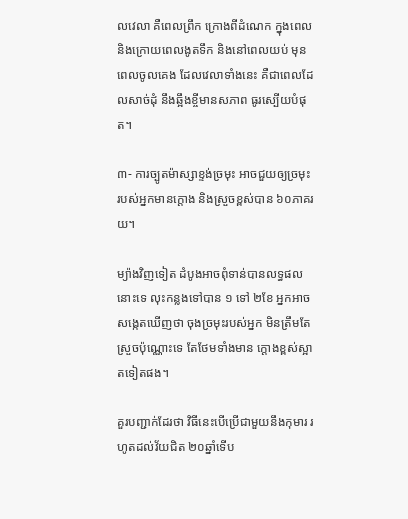លវេលា គឺពេលព្រឹក ក្រោងពីដំណេក ក្នុងពេល និងក្រោយពេលងូតទឹក និងនៅពេលយប់ មុនពេលចូលគេង ដែលវេលាទាំងនេះ គឺជាពេលដែលសាច់ដុំ នឹងឆ្អឹងខ្ចីមានសភាព ធូរស្បើយបំផុត។

៣- ការច្បូតម៉ាស្សាខ្ទង់ច្រមុះ អាចជួយឲ្យច្រមុះ របស់អ្នកមានក្តោង និងស្រួចខ្ពស់បាន ៦០ភាគរយ។

ម្យ៉ាងវិញទៀត ដំបូងអាចពុំទាន់បានលទ្ធផលនោះទេ លុះកន្លងទៅបាន ១ ទៅ ២ខែ អ្នកអាចសង្កេតឃើញថា ចុងច្រមុះរបស់អ្នក មិនត្រឹមតែស្រួចប៉ុណ្ណោះទេ តែថែមទាំងមាន ក្តោងខ្ពស់ស្អាតទៀតផង។

គួរបញ្ជាក់ដែរថា វិធីនេះបើប្រើជាមួយនឹងកុមារ រហូតដល់វ័យជិត ២០ឆ្នាំទើប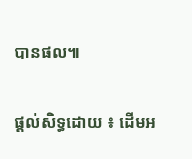បានផល៕


ផ្តល់សិទ្ធដោយ ៖ ដើមអ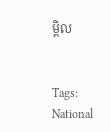ម្ពិល


Tags: National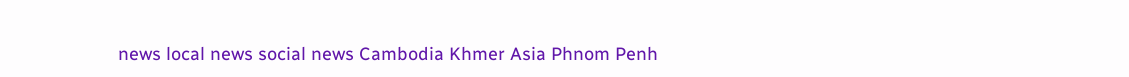news local news social news Cambodia Khmer Asia Phnom Penh